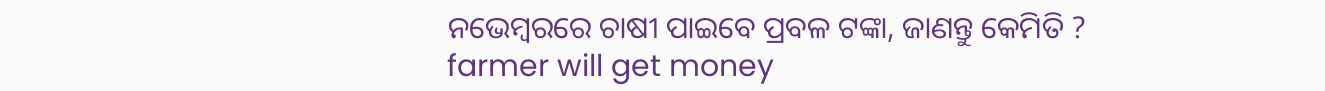ନଭେମ୍ବରରେ ଚାଷୀ ପାଇବେ ପ୍ରବଳ ଟଙ୍କା, ଜାଣନ୍ତୁ କେମିତି ?
farmer will get money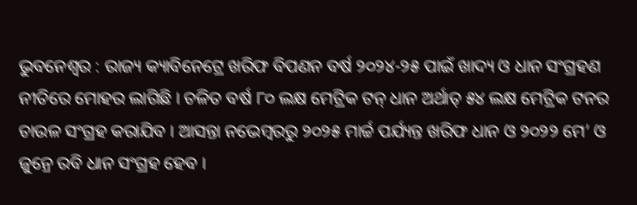ଭୁବନେଶ୍ୱର : ରାଜ୍ୟ କ୍ୟାବିନେଟ୍ରେ ଖରିଫ ବିପଣନ ବର୍ଷ ୨୦୨୪-୨୫ ପାଇଁ ଖାଦ୍ୟ ଓ ଧାନ ସଂଗ୍ରହଣ ନୀତିରେ ମୋହର ଲାଗିଛି । ଚଳିତ ବର୍ଷ ୮୦ ଲକ୍ଷ ମେଟ୍ରିକ ଟନ୍ ଧାନ ଅର୍ଥାତ୍ ୫୪ ଲକ୍ଷ ମେଟ୍ରିକ ଟନର ଚାଉଳ ସଂଗ୍ରହ କରାଯିବ । ଆସନ୍ତା ନଭେମ୍ବରରୁ ୨୦୨୫ ମାର୍ଚ୍ଚ ପର୍ଯ୍ୟନ୍ତ ଖରିଫ ଧାନ ଓ ୨୦୨୨ ମେ’ ଓ ଜୁନ୍ରେ ରବି ଧାନ ସଂଗ୍ରହ ହେବ ।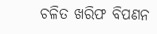ଚଳିତ ଖରିଫ ବିପଣନ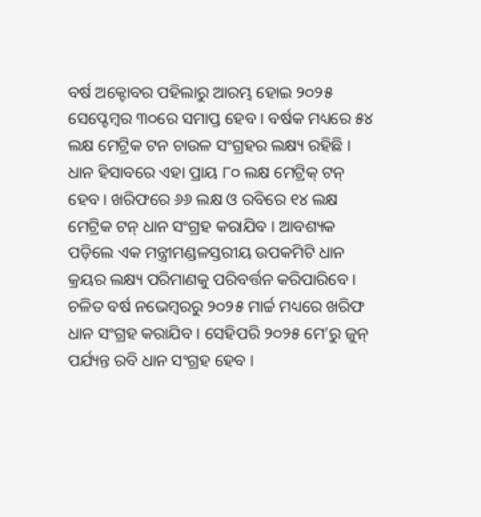ବର୍ଷ ଅକ୍ଟୋବର ପହିଲାରୁ ଆରମ୍ଭ ହୋଇ ୨୦୨୫ ସେପ୍ଟେମ୍ବର ୩୦ରେ ସମାପ୍ତ ହେବ । ବର୍ଷକ ମଧ୍ୟରେ ୫୪ ଲକ୍ଷ ମେଟ୍ରିକ ଟନ ଚାଉଳ ସଂଗ୍ରହର ଲକ୍ଷ୍ୟ ରହିଛି । ଧାନ ହିସାବରେ ଏହା ପ୍ରାୟ ୮୦ ଲକ୍ଷ ମେଟ୍ରିକ୍ ଟନ୍ ହେବ । ଖରିଫରେ ୬୬ ଲକ୍ଷ ଓ ରବିରେ ୧୪ ଲକ୍ଷ ମେଟ୍ରିକ ଟନ୍ ଧାନ ସଂଗ୍ରହ କରାଯିବ । ଆବଶ୍ୟକ ପଡ଼ିଲେ ଏକ ମନ୍ତ୍ରୀମଣ୍ଡଳସ୍ତରୀୟ ଉପକମିଟି ଧାନ କ୍ରୟର ଲକ୍ଷ୍ୟ ପରିମାଣକୁ ପରିବର୍ତ୍ତନ କରିପାରିବେ ।
ଚଳିତ ବର୍ଷ ନଭେମ୍ବରରୁ ୨୦୨୫ ମାର୍ଚ୍ଚ ମଧ୍ୟରେ ଖରିଫ ଧାନ ସଂଗ୍ରହ କରାଯିବ । ସେହିପରି ୨୦୨୫ ମେ’ରୁ ଜୁନ୍ ପର୍ଯ୍ୟନ୍ତ ରବି ଧାନ ସଂଗ୍ରହ ହେବ ।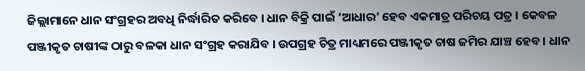ଜିଲ୍ଲାମାନେ ଧାନ ସଂଗ୍ରହର ଅବଧି ନିର୍ଦ୍ଧାରିତ କରିବେ । ଧାନ ବିକ୍ରି ପାଇଁ ‘ଆଧାର’ ହେବ ଏକମାତ୍ର ପରିଚୟ ପତ୍ର । କେବଳ ପଞ୍ଜୀକୃତ ଚାଷୀଙ୍କ ଠାରୁ ବଳକା ଧାନ ସଂଗ୍ରହ କରାଯିବ । ଉପଗ୍ରହ ଚିତ୍ର ମାଧ୍ୟମରେ ପଞ୍ଜୀକୃତ ଚାଷ ଜମିର ଯାଞ୍ଚ ହେବ । ଧାନ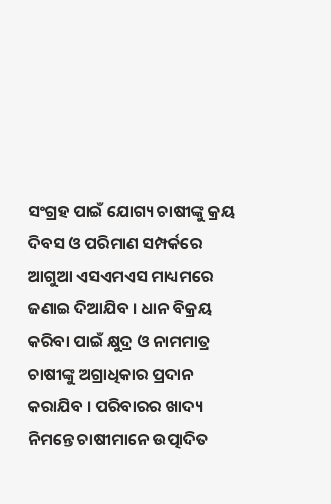ସଂଗ୍ରହ ପାଇଁ ଯୋଗ୍ୟ ଚାଷୀଙ୍କୁ କ୍ରୟ ଦିବସ ଓ ପରିମାଣ ସମ୍ପର୍କରେ ଆଗୁଆ ଏସଏମଏସ ମାଧ୍ୟମରେ ଜଣାଇ ଦିଆଯିବ । ଧାନ ବିକ୍ରୟ କରିବା ପାଇଁ କ୍ଷୁଦ୍ର ଓ ନାମମାତ୍ର ଚାଷୀଙ୍କୁ ଅଗ୍ରାଧିକାର ପ୍ରଦାନ କରାଯିବ । ପରିବାରର ଖାଦ୍ୟ ନିମନ୍ତେ ଚାଷୀମାନେ ଉତ୍ପାଦିତ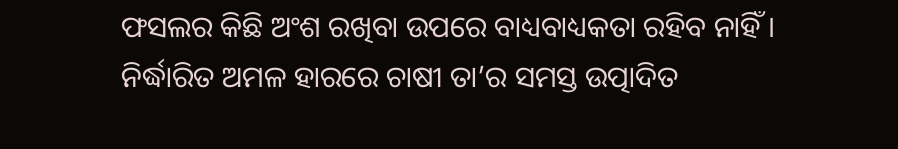ଫସଲର କିଛି ଅଂଶ ରଖିବା ଉପରେ ବାଧ୍ୟବାଧ୍ୟକତା ରହିବ ନାହିଁ । ନିର୍ଦ୍ଧାରିତ ଅମଳ ହାରରେ ଚାଷୀ ତା’ର ସମସ୍ତ ଉତ୍ପାଦିତ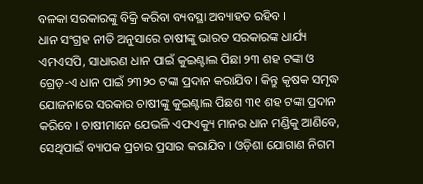ବଳକା ସରକାରଙ୍କୁ ବିକ୍ରି କରିବା ବ୍ୟବସ୍ଥା ଅବ୍ୟାହତ ରହିବ ।
ଧାନ ସଂଗ୍ରହ ନୀତି ଅନୁସାରେ ଚାଷୀଙ୍କୁ ଭାରତ ସରକାରଙ୍କ ଧାର୍ଯ୍ୟ ଏମଏସପି, ସାଧାରଣ ଧାନ ପାଇଁ କୁଇଣ୍ଟାଲ ପିଛା ୨୩ ଶହ ଟଙ୍କା ଓ ଗ୍ରେଡ଼-ଏ ଧାନ ପାଇଁ ୨୩୨୦ ଟଙ୍କା ପ୍ରଦାନ କରାଯିବ । କିନ୍ତୁ କୃଷକ ସମୃଦ୍ଧ ଯୋଜନାରେ ସରକାର ଚାଷୀଙ୍କୁ କୁଇଣ୍ଟାଲ ପିଛଶ ୩୧ ଶହ ଟଙ୍କା ପ୍ରଦାନ କରିବେ । ଚାଷୀମାନେ ଯେଭଳି ଏଫଏକ୍ୟୁ ମାନର ଧାନ ମଣ୍ଡିକୁ ଆଣିବେ, ସେଥିପାଇଁ ବ୍ୟାପକ ପ୍ରଚାର ପ୍ରସାର କରାଯିବ । ଓଡ଼ିଶା ଯୋଗାଣ ନିଗମ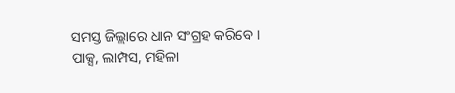ସମସ୍ତ ଜିଲ୍ଲାରେ ଧାନ ସଂଗ୍ରହ କରିବେ ।
ପାକ୍ସ, ଲାମ୍ପସ, ମହିଳା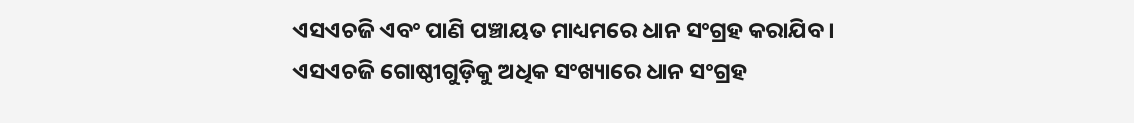ଏସଏଚଜି ଏବଂ ପାଣି ପଞ୍ଚାୟତ ମାଧ୍ୟମରେ ଧାନ ସଂଗ୍ରହ କରାଯିବ । ଏସଏଚଜି ଗୋଷ୍ଠୀଗୁଡ଼ିକୁ ଅଧିକ ସଂଖ୍ୟାରେ ଧାନ ସଂଗ୍ରହ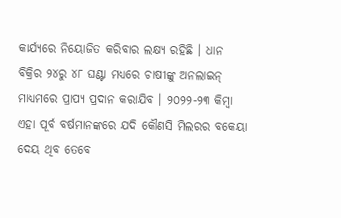କାର୍ଯ୍ୟରେ ନିୟୋଜିତ କରିବାର ଲକ୍ଷ୍ୟ ରହିଛି । ଧାନ ବିକ୍ରିର ୨୪ରୁ ୪୮ ଘଣ୍ଟା ମଧ୍ୟରେ ଚାଷୀଙ୍କୁ ଅନଲାଇନ୍ ମାଧ୍ୟମରେ ପ୍ରାପ୍ୟ ପ୍ରଦାନ କରାଯିବ । ୨୦୨୨-୨୩ କିମ୍ବା ଏହା ପୂର୍ବ ବର୍ଷମାନଙ୍କରେ ଯଦି କୌଣସି ମିଲରର ବକେୟା ଦେୟ ଥିବ ତେବେ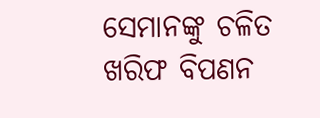ସେମାନଙ୍କୁ ଚଳିତ ଖରିଫ ବିପଣନ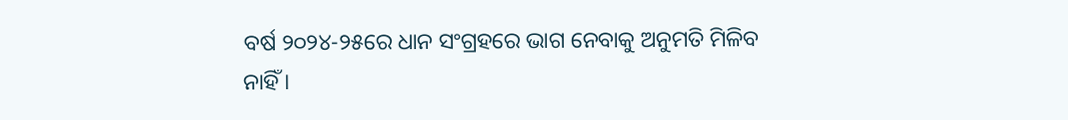ବର୍ଷ ୨୦୨୪-୨୫ରେ ଧାନ ସଂଗ୍ରହରେ ଭାଗ ନେବାକୁ ଅନୁମତି ମିଳିବ ନାହିଁ ।